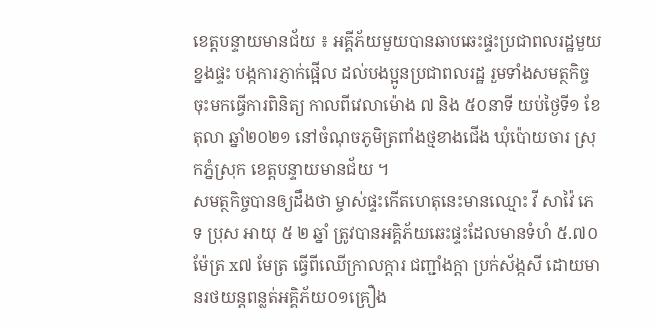ខេត្តបន្ទាយមានជ័យ ៖ អគ្គីភ័យមួយបានឆាបឆេះផ្ទះប្រជាពលរដ្ឋមួយខ្នងផ្ទះ បង្កការភ្ញាក់ផ្អើល ដល់បងប្អូនប្រជាពលរដ្ឋ រួមទាំងសមត្ថកិច្ចចុះមកធ្វើការពិនិត្យ កាលពីវេលាម៉ោង ៧ និង ៥០នាទី យប់ថ្ងៃទី១ ខែតុលា ឆ្នាំ២០២១ នៅចំណុចភូមិត្រពាំងថ្មខាងជើង ឃុំប៉ោយចារ ស្រុកភ្នំស្រុក ខេត្តបន្ទាយមានជ័យ ។
សមត្ថកិច្ចបានឲ្យដឹងថា ម្ចាស់ផ្ទះកើតហេតុនេះមានឈ្មោះ វី សាវ៉ៃ ភេទ ប្រុស អាយុ ៥ ២ ឆ្នាំ ត្រូវបានអគ្គិភ័យឆេះផ្ទះដែលមានទំហំ ៥.៧០ម៉ែត្រ x៧ មែត្រ ធ្វើពីឈើក្រាលក្តារ ជញ្ជាំងក្តា ប្រក់ស័ង្កសី ដោយមានរថយន្តពន្លត់អគ្គិភ័យ០១គ្រឿង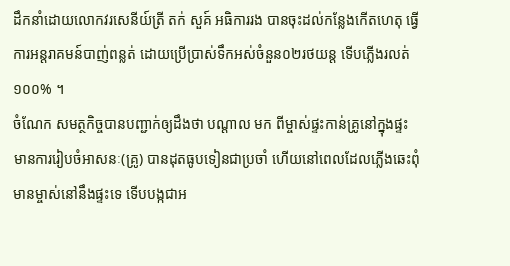ដឹកនាំដោយលោកវរសេនីយ៍ត្រី តក់ សួគ៍ អធិការរង បានចុះដល់កន្លែងកើតហេតុ ធ្វើការអន្តរាគមន៍បាញ់ពន្លត់ ដោយប្រើប្រាស់ទឹកអស់ចំនួន០២រថយន្ត ទើបភ្លើងរលត់១០០% ។
ចំណែក សមត្ថកិច្ចបានបញ្ជាក់ឲ្យដឹងថា បណ្តាល មក ពីម្ចាស់ផ្ទះកាន់គ្រូនៅក្នុងផ្ទះ មានការរៀបចំអាសនៈ(គ្រូ) បានដុតធូបទៀនជាប្រចាំ ហើយនៅពេលដែលភ្លើងឆេះពុំមានម្ចាស់នៅនឹងផ្ទះទេ ទើបបង្កជាអ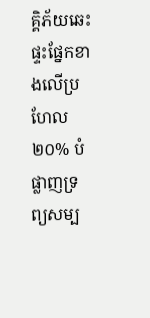គ្គិភ័យឆេះផ្ទះផ្នែកខាងលើប្រហែល ២០% បំផ្លាញទ្រព្យសម្ប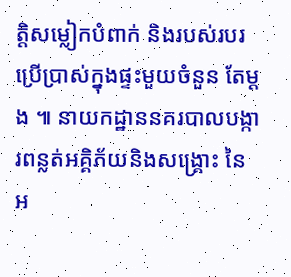ត្តិសម្លៀកបំពាក់ និងរបស់របរប្រើប្រាស់ក្នុងផ្ទះមួយចំនួន តែម្តង ៕ នាយកដ្ឋាននគរបាលបង្ការពន្លត់អគ្គិភ័យនិងសង្គ្រោះ នៃអ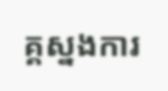គ្គស្នងការ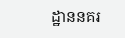ដ្ឋាននគរ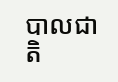បាលជាតិ